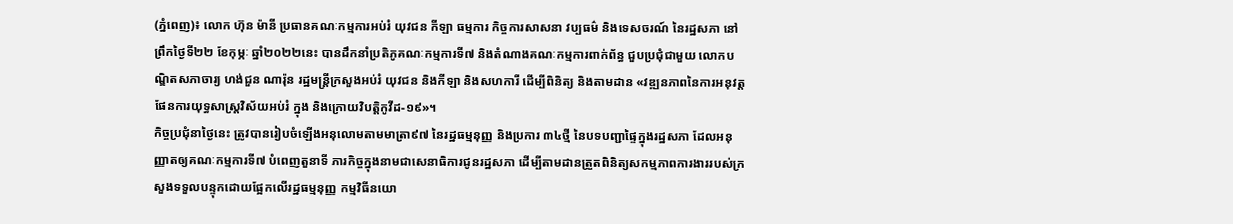(ភ្នំពេញ)៖ លោក ហ៊ុន ម៉ានី ប្រធានគណៈកម្មការអប់រំ យុវជន កីឡា ធម្មការ កិច្ចការសាសនា វប្បធម៌ និងទេសចរណ៍ នៃរដ្ឋសភា នៅព្រឹកថ្ងៃទី២២ ខែកុម្ភៈ ឆ្នាំ២០២២នេះ បានដឹកនាំប្រតិភូគណៈកម្មការទី៧ និងតំណាងគណៈកម្មការពាក់ព័ន្ធ ជួបប្រជុំជាមួយ លោកបណ្ឌិតសភាចារ្យ ហង់ជួន ណារ៉ុន រដ្ឋមន្ត្រីក្រសួងអប់រំ យុវជន និងកីឡា និងសហការី ដើម្បីពិនិត្យ និងតាមដាន «វឌ្ឍនភាពនៃការអនុវត្តផែនការយុទ្ធសាស្រ្តវិស័យអប់រំ ក្នុង និងក្រោយវិបត្តិកូវីដ-១៩»។
កិច្ចប្រជុំនាថ្ងៃនេះ ត្រូវបានរៀបចំឡើងអនុលោមតាមមាត្រា៩៧ នៃរដ្ឋធម្មនុញ្ញ និងប្រការ ៣៤ថ្មី នៃបទបញ្ជាផ្ទៃក្នុងរដ្ឋសភា ដែលអនុញ្ញាតឲ្យគណៈកម្មការទី៧ បំពេញតួនាទី ភារកិច្ចក្នុងនាមជាសេនាធិការជូនរដ្ឋសភា ដើម្បីតាមដានត្រួតពិនិត្យសកម្មភាពការងាររបស់ក្រសួងទទួលបន្ទុកដោយផ្អែកលើរដ្ឋធម្មនុញ្ញ កម្មវិធីនយោ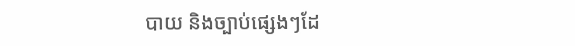បាយ និងច្បាប់ផ្សេងៗដែ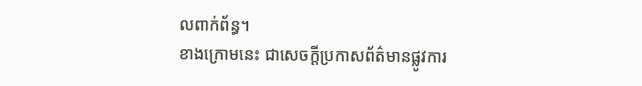លពាក់ព័ន្ធ។
ខាងក្រោមនេះ ជាសេចក្ដីប្រកាសព័ត៌មានផ្លូវការ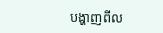បង្ហាញពីល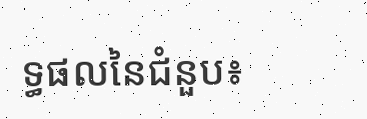ទ្ធផលនៃជំនួប៖